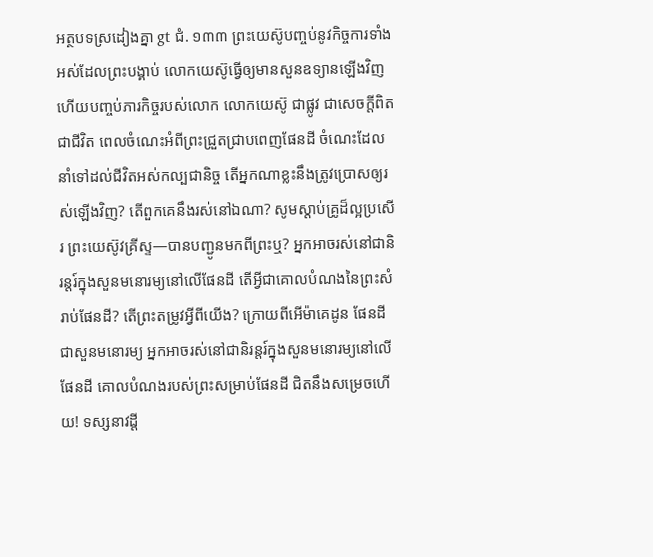អត្ថបទស្រដៀងគ្នា gt ជំ. ១៣៣ ព្រះយេស៊ូបញ្ចប់នូវកិច្ចការទាំងអស់ដែលព្រះបង្គាប់ លោកយេស៊ូធ្វើឲ្យមានសួនឧទ្យានឡើងវិញ ហើយបញ្ចប់ភារកិច្ចរបស់លោក លោកយេស៊ូ ជាផ្លូវ ជាសេចក្ដីពិត ជាជីវិត ពេលចំណេះអំពីព្រះជ្រួតជ្រាបពេញផែនដី ចំណេះដែលនាំទៅដល់ជីវិតអស់កល្បជានិច្ច តើអ្នកណាខ្លះនឹងត្រូវប្រោសឲ្យរស់ឡើងវិញ? តើពួកគេនឹងរស់នៅឯណា? សូមស្ដាប់គ្រូដ៏ល្អប្រសើរ ព្រះយេស៊ូវគ្រីស្ទ—បានបញ្ជូនមកពីព្រះឬ? អ្នកអាចរស់នៅជានិរន្តរ៍ក្នុងសួនមនោរម្យនៅលើផែនដី តើអ្វីជាគោលបំណងនៃព្រះសំរាប់ផែនដី? តើព្រះតម្រូវអ្វីពីយើង? ក្រោយពីអើម៉ាគេដូន ផែនដីជាសួនមនោរម្យ អ្នកអាចរស់នៅជានិរន្តរ៍ក្នុងសួនមនោរម្យនៅលើផែនដី គោលបំណងរបស់ព្រះសម្រាប់ផែនដី ជិតនឹងសម្រេចហើយ! ទស្សនាវដ្ដី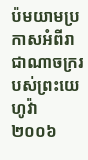ប៉មយាមប្រកាសអំពីរាជាណាចក្ររបស់ព្រះយេហូវ៉ា ២០០៦